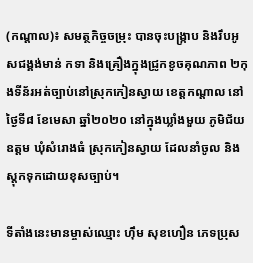(កណ្ដាល)៖ សមត្ថកិច្ចចម្រុះ បានចុះបង្ក្រាប និងរឹបអូសជង្គង់មាន់ កទា និងគ្រឿងក្នុងជ្រូកខូចគុណភាព ២កុងទីន័រអត់ច្បាប់នៅស្រុកកៀនស្វាយ ខេត្តកណ្តាល នៅថ្ងៃទី៨ ខែមេសា ឆ្នាំ២០២០ នៅក្នុងឃ្លាំងមួយ ភូមិជ័យឧត្តម ឃុំសំរោងធំ ស្រុកកៀនស្វាយ ដែលនាំចូល និងស្តុកទុកដោយខុសច្បាប់។

ទីតាំងនេះមានម្ចាស់ឈ្មោះ ហ៊ឹម សុខហឿន ភេទប្រុស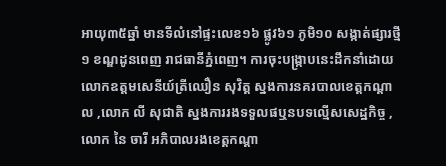អាយុ៣៥ឆ្នាំ មានទីលំនៅផ្ទះលេខ១៦ ផ្លូវ៦១ ភូមិ១០ សង្កាត់ផ្សារថ្មី១ ខណ្ឌដូនពេញ រាជធានីភ្នំពេញ។ ការចុះបង្ក្រាបនេះដឹកនាំដោយលោកឧត្តមសេនីយ៍ត្រីឈឿន សុវិត្ត ស្នងការនគរបាលខេត្តកណ្ដាល ,លោក លី សុជាតិ ស្នងការរងទទួលផឬនបទល្មើសសេដ្ឋកិច្ច ,លោក នៃ ចារី អភិបាលរងខេត្តកណ្ដា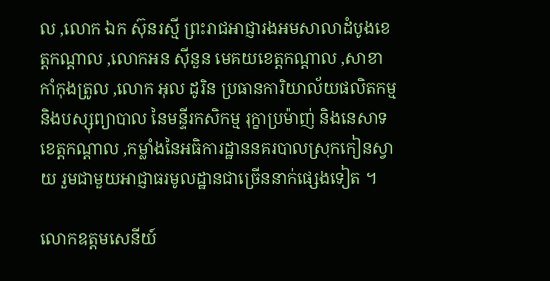ល ,លោក ឯក ស៊ុនរស្មី ព្រះរាជអាជ្ញារងអមសាលាដំបូងខេត្តកណ្ដាល ,លោកអន ស៊ីនួន មេគយខេត្តកណ្ដាល ,សាខាកាំកុងត្រូល ,លោក អុល ដូរិន ប្រធានការិយាល័យផលិតកម្មនិងបស្សុព្យាបាល នៃមន្ទីរកសិកម្ម រុក្ខាប្រម៉ាញ់ និងនេសាទ ខេត្តកណ្តាល ,កម្លាំងនៃអធិការដ្ឋាននគរបាលស្រុកកៀនស្វាយ រួមជាមួយអាជ្ញាធរមូលដ្ឋានជាច្រើននាក់ផ្សេងទៀត ។

លោកឧត្តមសេនីយ៍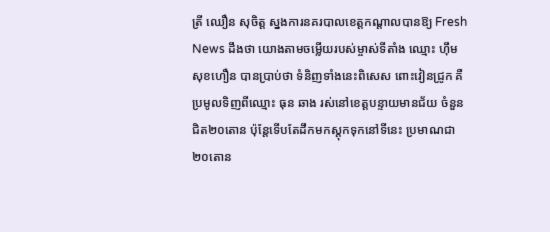ត្រី ឈឿន សុចិត្ត ស្នងការនគរបាលខេត្តកណ្ដាលបានឱ្យ Fresh News ដឹងថា យោងតាមចម្លើយរបស់ម្ចាស់ទីតាំង ឈ្មោះ ហ៊ឹម សុខហឿន បានប្រាប់ថា ទំនិញទាំងនេះពិសេស ពោះវៀនជ្រូក គឺប្រមូលទិញពីឈ្មោះ ធុន ឆាង រស់នៅខេត្តបន្ទាយមានជ័យ ចំនួនជិត២០តោន ប៉ុន្តែទើបតែដឹកមកស្តុកទុកនៅទីនេះ ប្រមាណជា២០តោន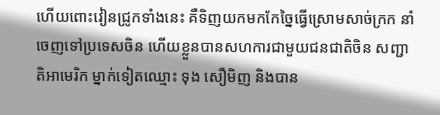ហើយពោះវៀនជ្រូកទាំងនេះ គឺទិញយកមកកែច្នៃធ្វើស្រោមសាច់ក្រក នាំចេញទៅប្រទេសចិន ហើយខ្លួនបានសហការជាមួយជនជាតិចិន សញ្ជាតិអាមេរិក ម្នាក់ទៀតឈ្មោះ ទុង សឿមិញ និងបាន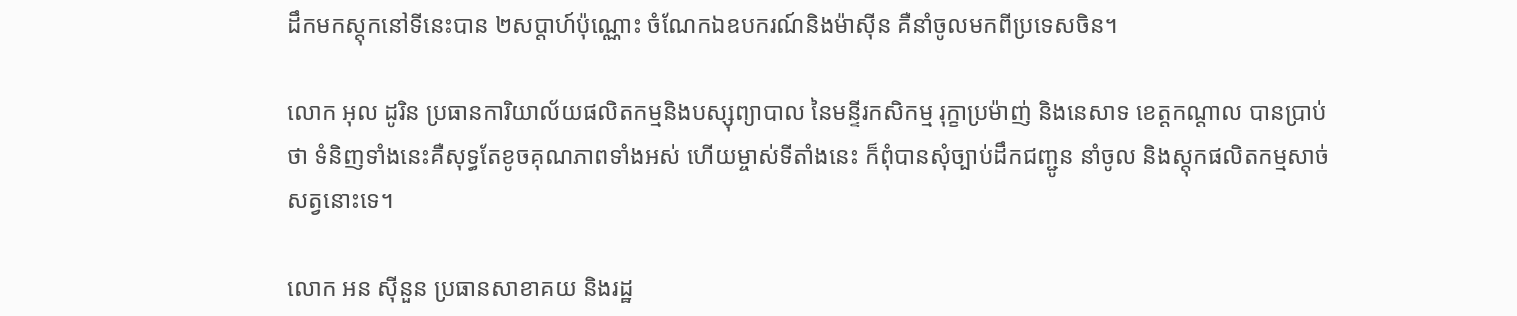ដឹកមកស្តុកនៅទីនេះបាន ២សប្តាហ៍ប៉ុណ្ណោះ ចំណែកឯឧបករណ៍និងម៉ាស៊ីន គឺនាំចូលមកពីប្រទេសចិន។

លោក អុល ដូរិន ប្រធានការិយាល័យផលិតកម្មនិងបស្សុព្យាបាល នៃមន្ទីរកសិកម្ម រុក្ខាប្រម៉ាញ់ និងនេសាទ ខេត្តកណ្តាល បានប្រាប់ថា ទំនិញទាំងនេះគឺសុទ្ធតែខូចគុណភាពទាំងអស់ ហើយម្ចាស់ទីតាំងនេះ ក៏ពុំបានសុំច្បាប់ដឹកជញ្ជូន នាំចូល និងស្តុកផលិតកម្មសាច់សត្វនោះទេ។

លោក អន ស៊ីនួន ប្រធានសាខាគយ និងរដ្ឋ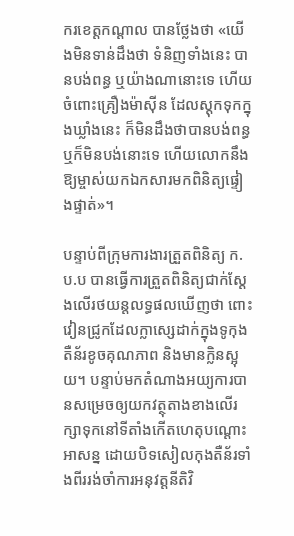ករខេត្តកណ្តាល បានថ្លែងថា «យើងមិនទាន់ដឹងថា ទំនិញទាំងនេះ បានបង់ពន្ធ ឬយ៉ាងណានោះទេ ហើយចំពោះគ្រឿងម៉ាស៊ីន ដែលស្តុកទុកក្នុងឃ្លាំងនេះ ក៏មិនដឹងថាបានបង់ពន្ធឬក៏មិនបង់នោះទេ ហើយលោកនឹងឱ្យម្ចាស់យកឯកសារមកពិនិត្យផ្ទៀងផ្ទាត់»។

បន្ទាប់ពីក្រុមការងារត្រួតពិនិត្យ ក.ប.ប បានធ្វើការត្រួតពិនិត្យជាក់ស្តែងលើរថយន្តលទ្ធផលឃើញថា ពោះវៀនជ្រូកដែលក្លាស្សេដាក់ក្នុងទូកុងតឺន័រខូចគុណភាព និងមានក្លិនស្អុយ។ បន្ទាប់មកតំណាងអយ្យការបានសម្រេចឲ្យយកវត្ថុតាងខាងលើរក្សាទុកនៅទីតាំងកើតហេតុបណ្ដោះអាសន្ន ដោយបិទសៀលកុងតឺន័រទាំងពីររង់ចាំការអនុវត្តនីតិវិ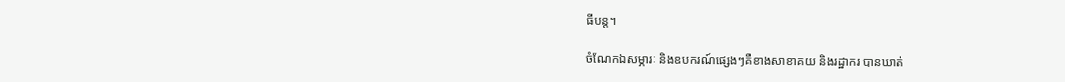ធីបន្ត។

ចំណែកឯសម្ភារៈ និងឧបករណ៍ផ្សេងៗគឺខាងសាខាគយ និងរដ្ឋាករ បានឃាត់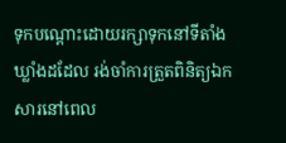ទុកបណ្ដោះដោយរក្សាទុកនៅទីតាំងឃ្លាំងដដែល រង់ចាំការត្រួតពិនិត្យឯកសារនៅពេល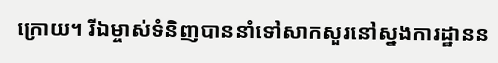ក្រោយ។ រីឯម្ចាស់ទំនិញបាននាំទៅសាកសួរនៅស្នងការដ្ឋានន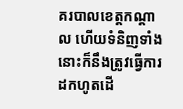គរបាលខេត្តកណ្ដាល ហើយទំនិញទាំងនោះក៏នឹងត្រូវធ្វើការដកហូតដើ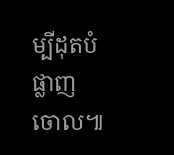ម្បីដុតបំផ្លាញចោល៕